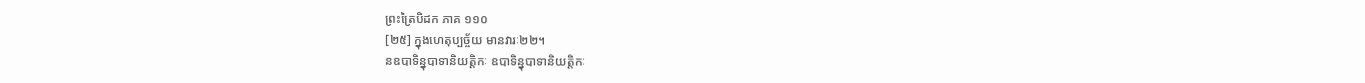ព្រះត្រៃបិដក ភាគ ១១០
[២៥] ក្នុងហេតុប្បច្ច័យ មានវារៈ២២។
នឧបាទិន្នុបាទានិយត្តិកៈ ឧបាទិន្នុបាទានិយត្តិកៈ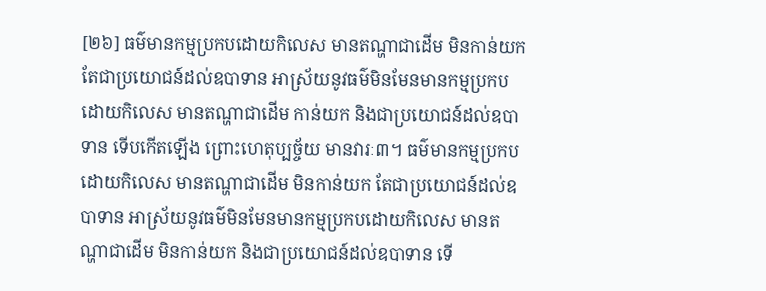[២៦] ធម៌មានកម្មប្រកបដោយកិលេស មានតណ្ហាជាដើម មិនកាន់យក តែជាប្រយោជន៍ដល់ឧបាទាន អាស្រ័យនូវធម៌មិនមែនមានកម្មប្រកបដោយកិលេស មានតណ្ហាជាដើម កាន់យក និងជាប្រយោជន៍ដល់ឧបាទាន ទើបកើតឡើង ព្រោះហេតុប្បច្ច័យ មានវារៈ៣។ ធម៌មានកម្មប្រកបដោយកិលេស មានតណ្ហាជាដើម មិនកាន់យក តែជាប្រយោជន៍ដល់ឧបាទាន អាស្រ័យនូវធម៌មិនមែនមានកម្មប្រកបដោយកិលេស មានតណ្ហាជាដើម មិនកាន់យក និងជាប្រយោជន៍ដល់ឧបាទាន ទើ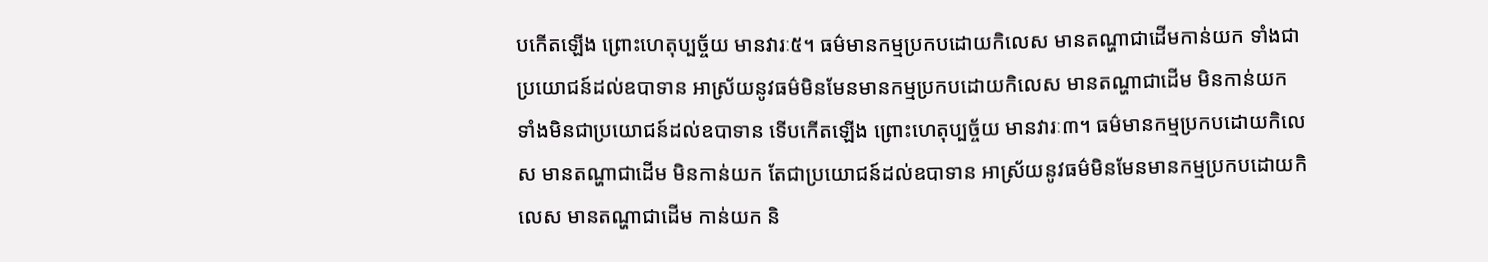បកើតឡើង ព្រោះហេតុប្បច្ច័យ មានវារៈ៥។ ធម៌មានកម្មប្រកបដោយកិលេស មានតណ្ហាជាដើមកាន់យក ទាំងជាប្រយោជន៍ដល់ឧបាទាន អាស្រ័យនូវធម៌មិនមែនមានកម្មប្រកបដោយកិលេស មានតណ្ហាជាដើម មិនកាន់យក ទាំងមិនជាប្រយោជន៍ដល់ឧបាទាន ទើបកើតឡើង ព្រោះហេតុប្បច្ច័យ មានវារៈ៣។ ធម៌មានកម្មប្រកបដោយកិលេស មានតណ្ហាជាដើម មិនកាន់យក តែជាប្រយោជន៍ដល់ឧបាទាន អាស្រ័យនូវធម៌មិនមែនមានកម្មប្រកបដោយកិលេស មានតណ្ហាជាដើម កាន់យក និ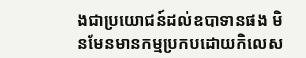ងជាប្រយោជន៍ដល់ឧបាទានផង មិនមែនមានកម្មប្រកបដោយកិលេស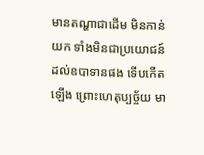មានតណ្ហាជាដើម មិនកាន់យក ទាំងមិនជាប្រយោជន៍ដល់ឧបាទានផង ទើបកើតឡើង ព្រោះហេតុប្បច្ច័យ មា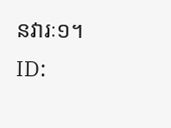នវារៈ១។
ID: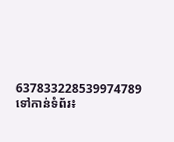637833228539974789
ទៅកាន់ទំព័រ៖